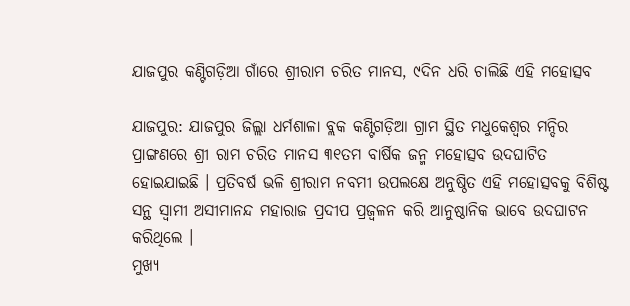ଯାଜପୁର କଣ୍ଟିଗଡ଼ିଆ ଗାଁରେ ଶ୍ରୀରାମ ଚରିତ ମାନସ, ୯ଦିନ ଧରି ଚାଲିଛି ଏହି ମହୋତ୍ସବ

ଯାଜପୁର: ଯାଜପୁର ଜିଲ୍ଲା ଧର୍ମଶାଳା ବ୍ଲକ କଣ୍ଟିଗଡ଼ିଆ ଗ୍ରାମ ସ୍ଥିତ ମଧୁକେଶ୍ୱର ମନ୍ଦିର ପ୍ରାଙ୍ଗଣରେ ଶ୍ରୀ ରାମ ଚରିତ ମାନସ ୩୧ତମ ବାର୍ଷିକ ଜନ୍ମ ମହୋତ୍ସବ ଉଦଘାଟିତ ହୋଇଯାଇଛି । ପ୍ରତିବର୍ଷ ଭଳି ଶ୍ରୀରାମ ନବମୀ ଉପଲକ୍ଷେ ଅନୁଷ୍ଠିତ ଏହି ମହୋତ୍ସବକୁ ବିଶିଷ୍ଟ ସନ୍ଥ ସ୍ୱାମୀ ଅସୀମାନନ୍ଦ ମହାରାଜ ପ୍ରଦୀପ ପ୍ରଜ୍ଵଳନ କରି ଆନୁଷ୍ଠାନିକ ଭାବେ ଉଦଘାଟନ କରିଥିଲେ ।
ମୁଖ୍ୟ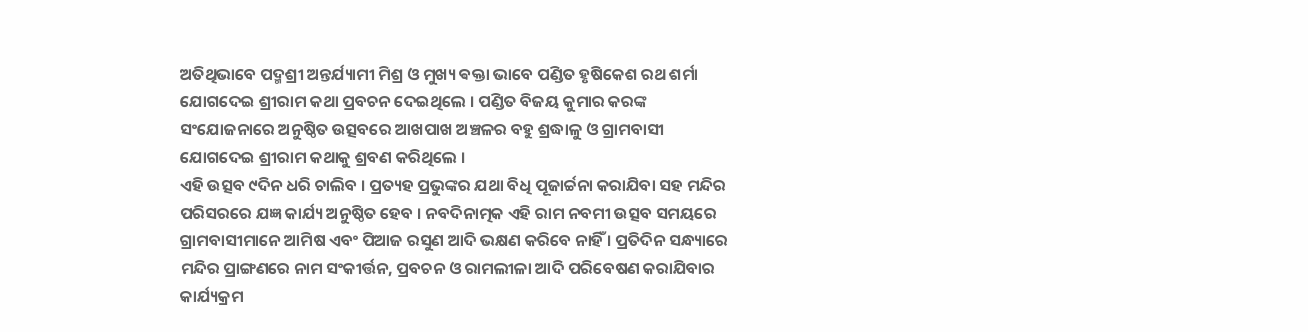ଅତିଥିଭାବେ ପଦ୍ମଶ୍ରୀ ଅନ୍ତର୍ଯ୍ୟାମୀ ମିଶ୍ର ଓ ମୁଖ୍ୟ ଵକ୍ତା ଭାବେ ପଣ୍ଡିତ ହୃଷିକେଶ ରଥ ଶର୍ମା ଯୋଗଦେଇ ଶ୍ରୀରାମ କଥା ପ୍ରବଚନ ଦେଇଥିଲେ । ପଣ୍ଡିତ ବିଜୟ କୁମାର କରଙ୍କ ସଂଯୋଜନାରେ ଅନୁଷ୍ଠିତ ଉତ୍ସବରେ ଆଖପାଖ ଅଞ୍ଚଳର ବହୁ ଶ୍ରଦ୍ଧାଳୁ ଓ ଗ୍ରାମବାସୀ ଯୋଗଦେଇ ଶ୍ରୀରାମ କଥାକୁ ଶ୍ରବଣ କରିଥିଲେ ।
ଏହି ଉତ୍ସବ ୯ଦିନ ଧରି ଚାଲିବ । ପ୍ରତ୍ୟହ ପ୍ରଭୁଙ୍କର ଯଥା ବିଧି ପୂଜାର୍ଚ୍ଚନା କରାଯିବା ସହ ମନ୍ଦିର ପରିସରରେ ଯଜ୍ଞ କାର୍ଯ୍ୟ ଅନୁଷ୍ଠିତ ହେବ । ନବଦିନାତ୍ମକ ଏହି ରାମ ନବମୀ ଉତ୍ସବ ସମୟରେ ଗ୍ରାମବାସୀମାନେ ଆମିଷ ଏବଂ ପିଆଜ ରସୁଣ ଆଦି ଭକ୍ଷଣ କରିବେ ନାହିଁ । ପ୍ରତିଦିନ ସନ୍ଧ୍ୟାରେ ମନ୍ଦିର ପ୍ରାଙ୍ଗଣରେ ନାମ ସଂକୀର୍ତ୍ତନ, ପ୍ରବଚନ ଓ ରାମଲୀଳା ଆଦି ପରିବେଷଣ କରାଯିବାର କାର୍ଯ୍ୟକ୍ରମ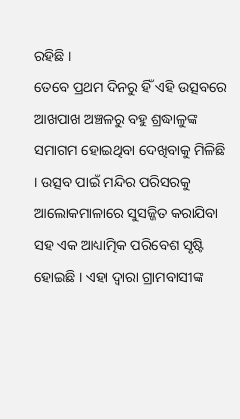ରହିଛି ।
ତେବେ ପ୍ରଥମ ଦିନରୁ ହିଁ ଏହି ଉତ୍ସବରେ ଆଖପାଖ ଅଞ୍ଚଳରୁ ବହୁ ଶ୍ରଦ୍ଧାଳୁଙ୍କ ସମାଗମ ହୋଇଥିବା ଦେଖିବାକୁ ମିଳିଛି । ଉତ୍ସବ ପାଇଁ ମନ୍ଦିର ପରିସରକୁ ଆଲୋକମାଳାରେ ସୁସଜ୍ଜିତ କରାଯିବା ସହ ଏକ ଆଧ୍ୟାତ୍ମିକ ପରିବେଶ ସୃଷ୍ଟି ହୋଇଛି । ଏହା ଦ୍ୱାରା ଗ୍ରାମବାସୀଙ୍କ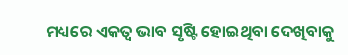ମଧ୍ୟରେ ଏକତ୍ୱ ଭାବ ସୃଷ୍ଟି ହୋଇଥିବା ଦେଖିବାକୁ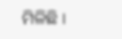ମିଳିଛି ।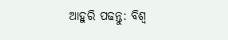ଆହୁରି ପଢନ୍ତୁ: ବିଶ୍ୱ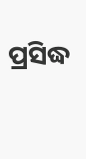ପ୍ରସିଦ୍ଧ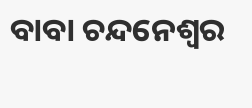ବାବା ଚନ୍ଦନେଶ୍ୱର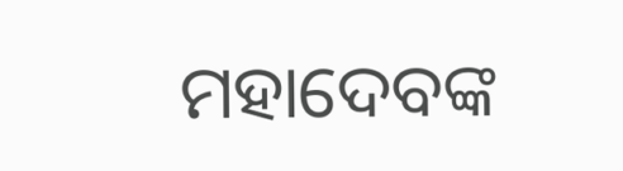ମହାଦେବଙ୍କ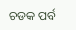ଚଡକ ପର୍ବ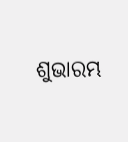ଶୁଭାରମ୍ଭ